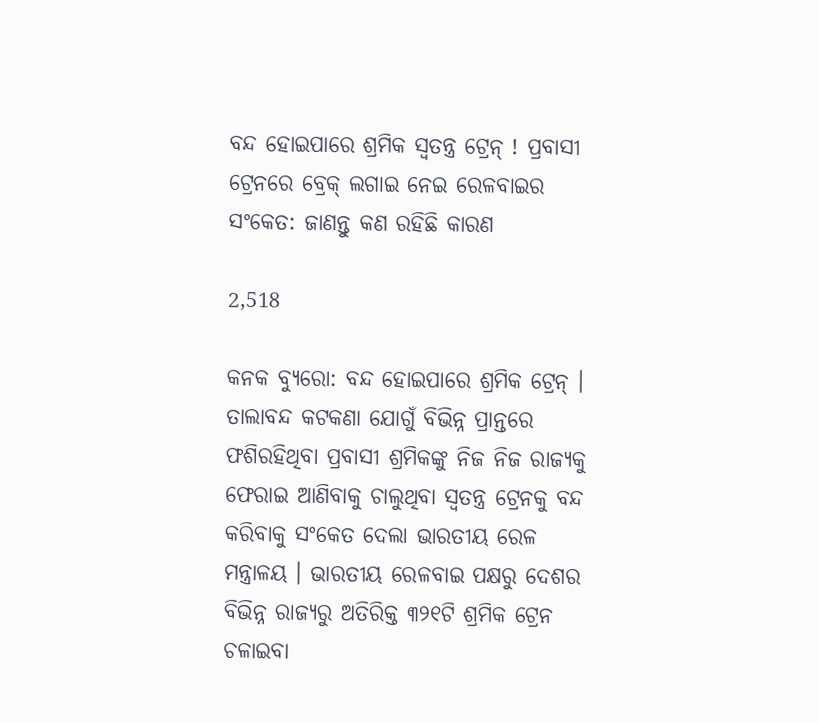ବନ୍ଦ ହୋଇପାରେ ଶ୍ରମିକ ସ୍ୱତନ୍ତ୍ର ଟ୍ରେନ୍ ! ପ୍ରବାସୀ ଟ୍ରେନରେ ବ୍ରେକ୍ ଲଗାଇ ନେଇ ରେଳବାଇର ସଂକେତ: ଜାଣନ୍ତୁ କଣ ରହିଛି କାରଣ

2,518

କନକ ବ୍ୟୁରୋ: ବନ୍ଦ ହୋଇପାରେ ଶ୍ରମିକ ଟ୍ରେନ୍ । ତାଲାବନ୍ଦ କଟକଣା ଯୋଗୁଁ ବିଭିନ୍ନ ପ୍ରାନ୍ତରେ ଫଶିରହିଥିବା ପ୍ରବାସୀ ଶ୍ରମିକଙ୍କୁ ନିଜ ନିଜ ରାଜ୍ୟକୁ ଫେରାଇ ଆଣିବାକୁ ଚାଲୁଥିବା ସ୍ୱତନ୍ତ୍ର ଟ୍ରେନକୁ ବନ୍ଦ କରିବାକୁ ସଂକେତ ଦେଲା ଭାରତୀୟ ରେଳ ମନ୍ତ୍ରାଳୟ । ଭାରତୀୟ ରେଳବାଇ ପକ୍ଷରୁ ଦେଶର ବିଭିନ୍ନ ରାଜ୍ୟରୁ ଅତିରିକ୍ତ ୩୨୧ଟି ଶ୍ରମିକ ଟ୍ରେନ ଚଳାଇବା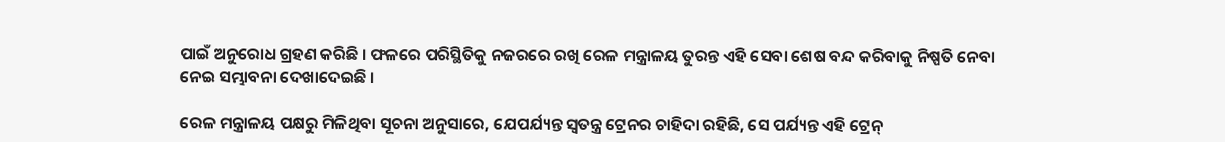ପାଇଁ ଅନୁରୋଧ ଗ୍ରହଣ କରିଛି । ଫଳରେ ପରିସ୍ଥିତିକୁ ନଜରରେ ରଖି ରେଳ ମନ୍ତ୍ରାଳୟ ତୁରନ୍ତ ଏହି ସେବା ଶେଷ ବନ୍ଦ କରିବାକୁ ନିଷ୍ପତି ନେବା ନେଇ ସମ୍ଭାବନା ଦେଖାଦେଇଛି ।

ରେଳ ମନ୍ତ୍ରାଳୟ ପକ୍ଷରୁ ମିଳିଥିବା ସୂଚନା ଅନୁସାରେ, ଯେପର୍ଯ୍ୟନ୍ତ ସ୍ୱତନ୍ତ୍ର ଟ୍ରେନର ଚାହିଦା ରହିଛି, ସେ ପର୍ଯ୍ୟନ୍ତ ଏହି ଟ୍ରେନ୍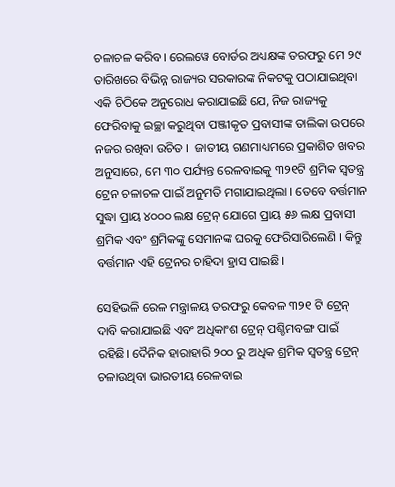ଚଳାଚଳ କରିବ। ରେଲୱେ ବୋର୍ଡର ଅଧ୍ୟକ୍ଷଙ୍କ ତରଫରୁ ମେ ୨୯ ତାରିଖରେ ବିଭିନ୍ନ ରାଜ୍ୟର ସରକାରଙ୍କ ନିକଟକୁ ପଠାଯାଇଥିବା ଏକି ଚିଠିକେ ଅନୁରୋଧ କରାଯାଇଛି ଯେ, ନିଜ ରାଜ୍ୟକୁ ଫେରିବାକୁ ଇଚ୍ଛା କରୁଥିବା ପଞ୍ଜୀକୃତ ପ୍ରବାସୀଙ୍କ ତାଲିକା ଉପରେ ନଜର ରଖିବା ଉଚିତ ।  ଜାତୀୟ ଗଣମାଧ୍ୟମରେ ପ୍ରକାଶିତ ଖବର ଅନୁସାରେ, ମେ ୩୦ ପର୍ଯ୍ୟନ୍ତ ରେଳବାଇକୁ ୩୨୧ଟି ଶ୍ରମିକ ସ୍ୱତନ୍ତ୍ର ଟ୍ରେନ ଚଳାଚଳ ପାଇଁ ଅନୁମତି ମଗାଯାଇଥିଲା । ତେବେ ବର୍ତ୍ତମାନ ସୁଦ୍ଧା ପ୍ରାୟ ୪୦୦୦ ଲକ୍ଷ ଟ୍ରେନ୍ ଯୋଗେ ପ୍ରାୟ ୫୬ ଲକ୍ଷ ପ୍ରବାସୀ ଶ୍ରମିକ ଏବଂ ଶ୍ରମିକଙ୍କୁ ସେମାନଙ୍କ ଘରକୁ ଫେରିସାରିଲେଣି । କିନ୍ତୁ ବର୍ତ୍ତମାନ ଏହି ଟ୍ରେନର ଚାହିଦା ହ୍ରାସ ପାଇଛି।

ସେହିଭଳି ରେଳ ମନ୍ତ୍ରାଳୟ ତରଫରୁ କେବଳ ୩୨୧ ଟି ଟ୍ରେନ୍ ଦାବି କରାଯାଇଛି ଏବଂ ଅଧିକାଂଶ ଟ୍ରେନ୍ ପଶ୍ଚିମବଙ୍ଗ ପାଇଁ ରହିଛି। ଦୈନିକ ହାରାହାରି ୨୦୦ ରୁ ଅଧିକ ଶ୍ରମିକ ସ୍ୱତନ୍ତ୍ର ଟ୍ରେନ୍ ଚଳାଉଥିବା ଭାରତୀୟ ରେଳବାଇ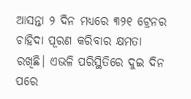ଆସନ୍ତା ୨ ଦିନ ମଧ୍ୟରେ ୩୨୧ ଟ୍ରେନର ଚାହିଦା ପୂରଣ କରିବାର କ୍ଷମତା ରଖିଛି। ଏଭଳି ପରିସ୍ଥିତିରେ ଦୁଇ ଦିନ ପରେ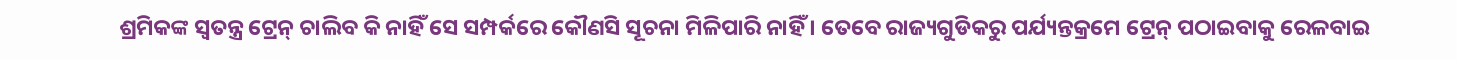ଶ୍ରମିକଙ୍କ ସ୍ୱତନ୍ତ୍ର ଟ୍ରେନ୍ ଚାଲିବ କି ନାହିଁ ସେ ସମ୍ପର୍କରେ କୌଣସି ସୂଚନା ମିଳିପାରି ନାହିଁ । ତେବେ ରାଜ୍ୟଗୁଡିକରୁ ପର୍ଯ୍ୟନ୍ତକ୍ରମେ ଟ୍ରେନ୍ ପଠାଇବାକୁ ରେଳବାଇ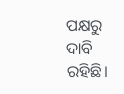ପକ୍ଷରୁ ଦାବି ରହିଛି।